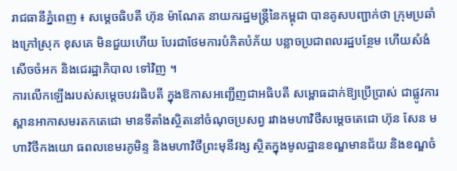រាជធានីភ្នំពេញ ៖ សម្តេចធិបតី ហ៊ុន ម៉ាណែត នាយករដ្ឋមន្ត្រីនៃកម្ពុជា បានគូសបញ្ជាក់ថា ក្រុមប្រឆាំងក្រៅស្រុក ខុសគេ មិនជួយហើយ បែរជាថែមការបំភិតបំភ័យ បន្លាចប្រជាពលរដ្ឋបន្ថែម ហើយសំងំសើចចំអក និងជេរដ្ឋាភិបាល ទៅវិញ ។
ការលើកឡើងរបស់សម្តេចបវរធិបតី ក្នុងឱកាសអញ្ជើញជាអធិបតី សម្ពោធដាក់ឱ្យប្រើប្រាស់ ជាផ្លូវការស្ពានអាកាសមរតកតេជោ មានទីតាំងស្ថិតនៅចំណុចប្រសព្វ រវាងមហាវិថីសម្តេចតេជោ ហ៊ុន សែន មហាវិថីកងយោ ធពលខេមរភូមិន្ទ និងមហាវិថីព្រះមុនីវង្ស ស្ថិតក្នុងមូលដ្ឋានខណ្ឌមានជ័យ និងខណ្ឌចំ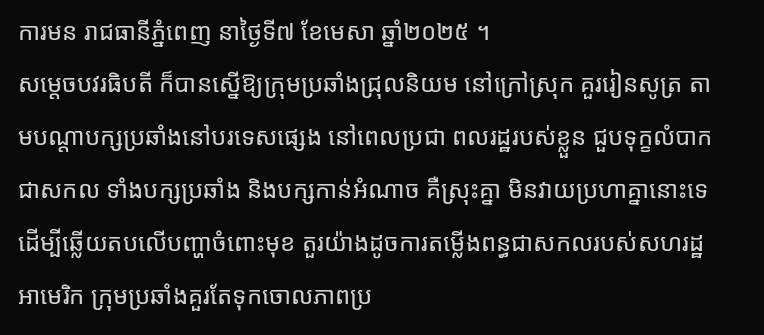ការមន រាជធានីភ្នំពេញ នាថ្ងៃទី៧ ខែមេសា ឆ្នាំ២០២៥ ។
សម្តេចបវរធិបតី ក៏បានស្នើឱ្យក្រុមប្រឆាំងជ្រុលនិយម នៅក្រៅស្រុក គួររៀនសូត្រ តាមបណ្តាបក្សប្រឆាំងនៅបរទេសផ្សេង នៅពេលប្រជា ពលរដ្ឋរបស់ខ្លួន ជួបទុក្ខលំបាកជាសកល ទាំងបក្សប្រឆាំង និងបក្សកាន់អំណាច គឺស្រុះគ្នា មិនវាយប្រហាគ្នានោះទេ ដើម្បីឆ្លើយតបលើបញ្ហាចំពោះមុខ តួរយ៉ាងដូចការតម្លើងពន្ធជាសកលរបស់សហរដ្ឋអាមេរិក ក្រុមប្រឆាំងគួរតែទុកចោលភាពប្រ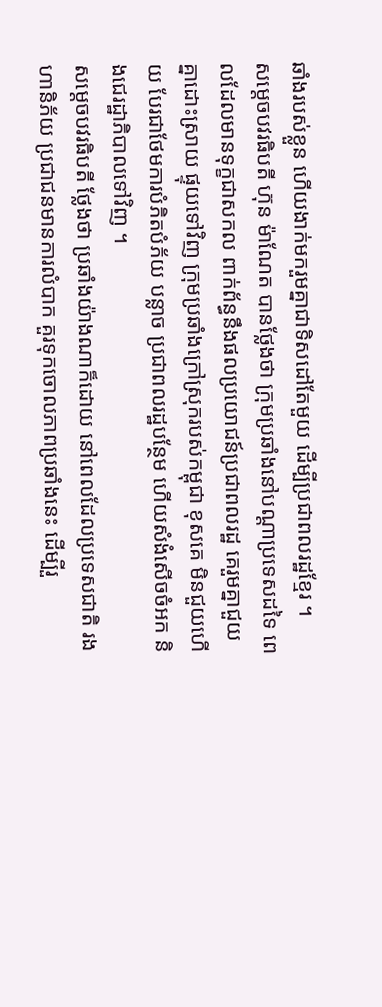ឆាំងរបស់ខ្លួន ហើយងាក់មករួមគ្នាជាទិសដៅតែមួយ ដើម្បីប្រជាពលរដ្ឋខ្មែរ ។
សម្តេចបវរធិបតី ហ៊ុន ម៉ាណែត បានថ្លែងថា ក្រុមប្រឆាំងនៅបណ្តាប្រទេសដទៃ ពេលដែលមានទុក្ខជាសកល ពាក់ព័ន្ធនឹងផលប្រយោជន៍ប្រជាពលរដ្ឋ គេរួមគ្នាជួយគ្នាដោះស្រាយ ផ្ទុយទៅវិញ ក្រុមប្រឆាំងក្រៅស្រុករបស់កម្ពុជា ខុសគេ មិនជួយហើយ បែរជាថែមការបំភិតបំភ័យ បន្លាច ប្រជាពលរដ្ឋបន្ថែម ហើយសំងំសើចចំអក និងជេរដ្ឋាភិបាលទៅវិញ ។
សម្តេចបវរធិបតី ថ្លែងថា ប្រឆាំងយ៉ាងណាក៏ដោយ នៅពេលដែលប្រទេសជាតិ រងហានិភ័យ ប្រជាជនមានការលំបាក គួរទុកចោលភាពប្រឆាំងនេះ ដើម្បីរួ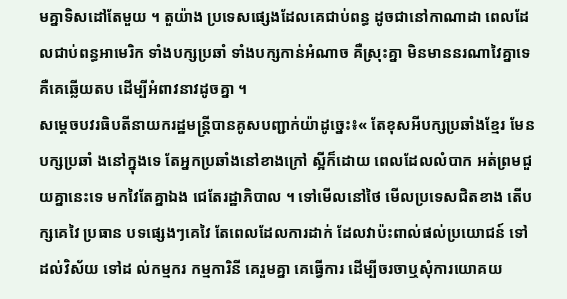មគ្នាទិសដៅតែមួយ ។ តួយ៉ាង ប្រទេសផ្សេងដែលគេជាប់ពន្ធ ដូចជានៅកាណាដា ពេលដែលជាប់ពន្ធអាមេរិក ទាំងបក្សប្រឆាំ ទាំងបក្សកាន់អំណាច គឺស្រុះគ្នា មិនមាននរណាវៃគ្នាទេ គឺគេឆ្លើយតប ដើម្បីអំពាវនាវដូចគ្នា ។
សម្តេចបវរធិបតីនាយករដ្ឋមន្ត្រីបានគូសបញ្ជាក់យ៉ាដូច្នេះ៖« តែខុសអីបក្សប្រឆាំងខ្មែរ មែនបក្សប្រឆាំ ងនៅក្នុងទេ តែអ្នកប្រឆាំងនៅខាងក្រៅ ស្អីក៏ដោយ ពេលដែលលំបាក អត់ព្រមជួយគ្នានេះទេ មកវៃតែគ្នាឯង ជេតែរដ្ឋាភិបាល ។ ទៅមើលនៅថៃ មើលប្រទេសជិតខាង តើបក្សគេវៃ ប្រធាន បទផ្សេងៗគេវៃ តែពេលដែលការដាក់ ដែលវាប៉ះពាល់ផល់ប្រយោជន៍ ទៅដល់វិស័យ ទៅដ ល់កម្មករ កម្មការិនី គេរួមគ្នា គេធ្វើការ ដើម្បីចរចាឬសុំការយោគយ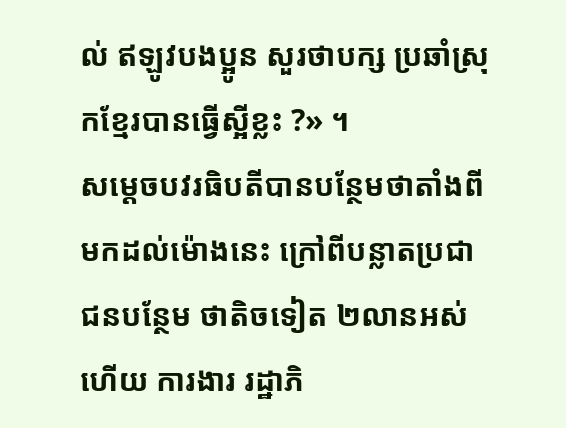ល់ ឥឡូវបងប្អូន សួរថាបក្ស ប្រឆាំស្រុកខ្មែរបានធ្វើស្អីខ្លះ ?» ។
សម្តេចបវរធិបតីបានបន្ថែមថាតាំងពីមកដល់ម៉ោងនេះ ក្រៅពីបន្លាតប្រជាជនបន្ថែម ថាតិចទៀត ២លានអស់ហើយ ការងារ រដ្ឋាភិ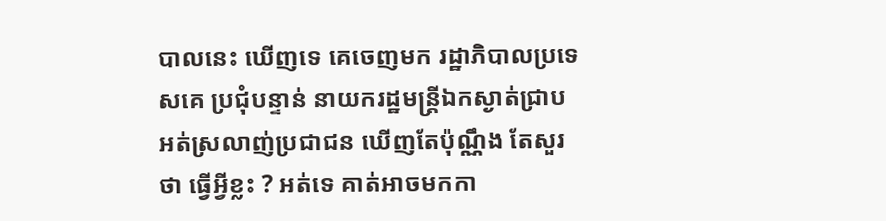បាលនេះ ឃើញទេ គេចេញមក រដ្ឋាភិបាលប្រទេសគេ ប្រជុំបន្ទាន់ នាយករដ្ឋមន្ត្រីឯកស្ងាត់ជ្រាប អត់ស្រលាញ់ប្រជាជន ឃើញតែប៉ុណ្ណឹង តែសួរថា ធ្វើអ្វីខ្លះ ? អត់ទេ គាត់អាចមកកា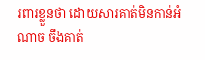រពារខ្លួនថា ដោយសារគាត់មិនកាន់អំណាច ចឹងគាត់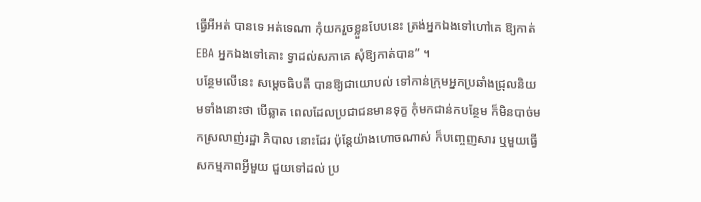ធ្វើអីអត់ បានទេ អត់ទេណា កុំយករួចខ្លួនបែបនេះ ត្រង់អ្នកឯងទៅហៅគេ ឱ្យកាត់ EBA អ្នកឯងទៅគោះ ទ្វាដល់សភាគេ សុំឱ្យកាត់បាន” ។
បន្ថែមលើនេះ សម្តេចធិបតី បានឱ្យជាយោបល់ ទៅកាន់ក្រុមអ្នកប្រឆាំងជ្រុលនិយមទាំងនោះថា បើឆ្លាត ពេលដែលប្រជាជនមានទុក្ខ កុំមកជាន់កបន្ថែម ក៏មិនបាច់មកស្រលាញ់រដ្ឋា ភិបាល នោះដែរ ប៉ុន្តែយ៉ាងហោចណាស់ ក៏បញ្ចេញសារ ឬមួយធ្វើសកម្មភាពអ្វីមួយ ជួយទៅដល់ ប្រ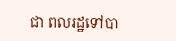ជា ពលរដ្ឋទៅបា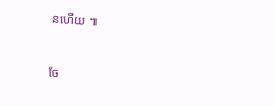នហើយ ៕


ចែ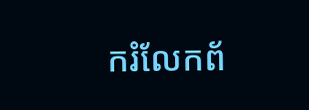ករំលែកព័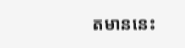តមាននេះ